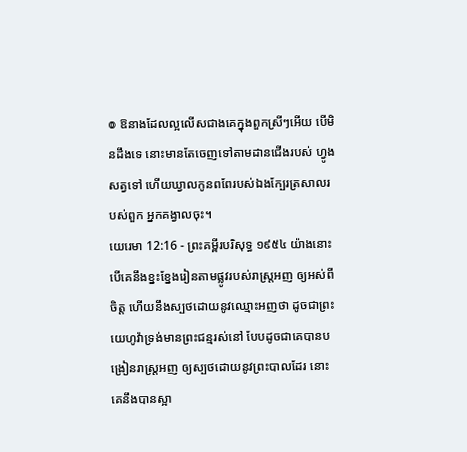៙ ឱនាងដែលល្អលើសជាងគេក្នុងពួកស្រីៗអើយ បើមិនដឹងទេ នោះមានតែចេញទៅតាមដានជើងរបស់ ហ្វូងសត្វទៅ ហើយឃ្វាលកូនពពែរបស់ឯងក្បែរត្រសាលរបស់ពួក អ្នកគង្វាលចុះ។
យេរេមា 12:16 - ព្រះគម្ពីរបរិសុទ្ធ ១៩៥៤ យ៉ាងនោះ បើគេនឹងខ្នះខ្នែងរៀនតាមផ្លូវរបស់រាស្ត្រអញ ឲ្យអស់ពីចិត្ត ហើយនឹងស្បថដោយនូវឈ្មោះអញថា ដូចជាព្រះយេហូវ៉ាទ្រង់មានព្រះជន្មរស់នៅ បែបដូចជាគេបានបង្រៀនរាស្ត្រអញ ឲ្យស្បថដោយនូវព្រះបាលដែរ នោះគេនឹងបានស្អា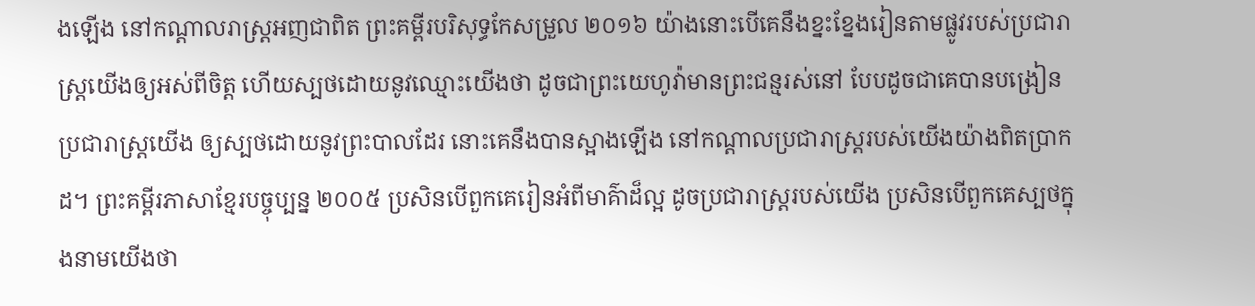ងឡើង នៅកណ្តាលរាស្ត្រអញជាពិត ព្រះគម្ពីរបរិសុទ្ធកែសម្រួល ២០១៦ យ៉ាងនោះបើគេនឹងខ្នះខ្នែងរៀនតាមផ្លូវរបស់ប្រជារាស្ត្រយើងឲ្យអស់ពីចិត្ត ហើយស្បថដោយនូវឈ្មោះយើងថា ដូចជាព្រះយេហូវ៉ាមានព្រះជន្មរស់នៅ បែបដូចជាគេបានបង្រៀនប្រជារាស្ត្រយើង ឲ្យស្បថដោយនូវព្រះបាលដែរ នោះគេនឹងបានស្អាងឡើង នៅកណ្ដាលប្រជារាស្ត្ររបស់យើងយ៉ាងពិតប្រាកដ។ ព្រះគម្ពីរភាសាខ្មែរបច្ចុប្បន្ន ២០០៥ ប្រសិនបើពួកគេរៀនអំពីមាគ៌ាដ៏ល្អ ដូចប្រជារាស្ត្ររបស់យើង ប្រសិនបើពួកគេស្បថក្នុងនាមយើងថា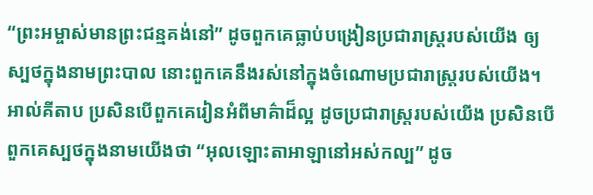“ព្រះអម្ចាស់មានព្រះជន្មគង់នៅ” ដូចពួកគេធ្លាប់បង្រៀនប្រជារាស្ត្ររបស់យើង ឲ្យស្បថក្នុងនាមព្រះបាល នោះពួកគេនឹងរស់នៅក្នុងចំណោមប្រជារាស្ត្ររបស់យើង។ អាល់គីតាប ប្រសិនបើពួកគេរៀនអំពីមាគ៌ាដ៏ល្អ ដូចប្រជារាស្ត្ររបស់យើង ប្រសិនបើពួកគេស្បថក្នុងនាមយើងថា “អុលឡោះតាអាឡានៅអស់កល្ប” ដូច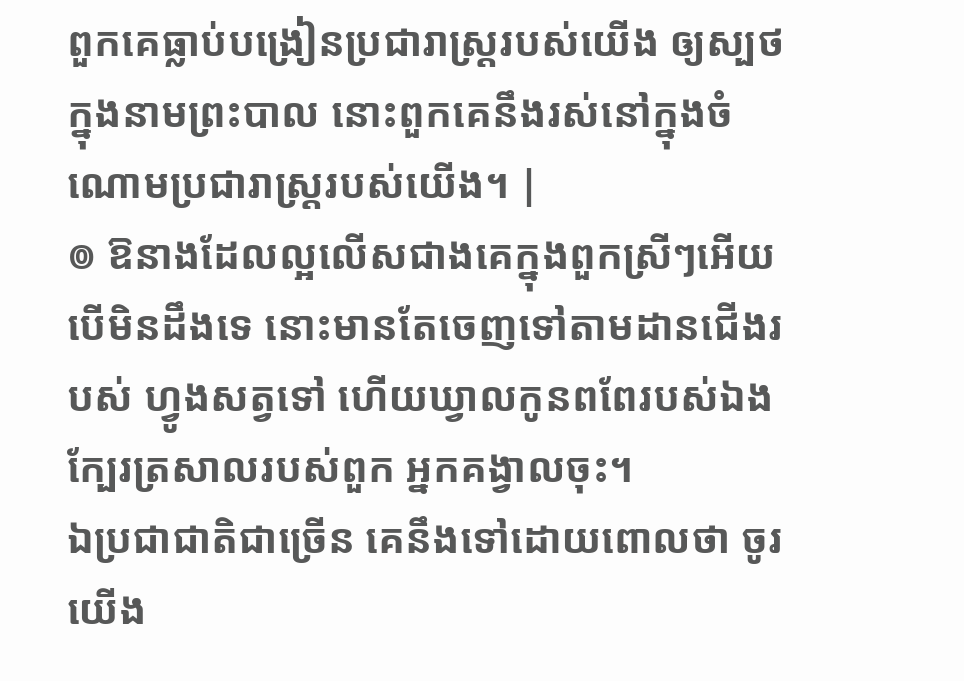ពួកគេធ្លាប់បង្រៀនប្រជារាស្ត្ររបស់យើង ឲ្យស្បថក្នុងនាមព្រះបាល នោះពួកគេនឹងរស់នៅក្នុងចំណោមប្រជារាស្ត្ររបស់យើង។ |
៙ ឱនាងដែលល្អលើសជាងគេក្នុងពួកស្រីៗអើយ បើមិនដឹងទេ នោះមានតែចេញទៅតាមដានជើងរបស់ ហ្វូងសត្វទៅ ហើយឃ្វាលកូនពពែរបស់ឯងក្បែរត្រសាលរបស់ពួក អ្នកគង្វាលចុះ។
ឯប្រជាជាតិជាច្រើន គេនឹងទៅដោយពោលថា ចូរយើង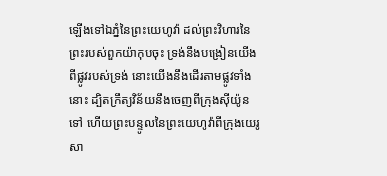ឡើងទៅឯភ្នំនៃព្រះយេហូវ៉ា ដល់ព្រះវិហារនៃព្រះរបស់ពួកយ៉ាកុបចុះ ទ្រង់នឹងបង្រៀនយើងពីផ្លូវរបស់ទ្រង់ នោះយើងនឹងដើរតាមផ្លូវទាំងនោះ ដ្បិតក្រឹត្យវិន័យនឹងចេញពីក្រុងស៊ីយ៉ូនទៅ ហើយព្រះបន្ទូលនៃព្រះយេហូវ៉ាពីក្រុងយេរូសា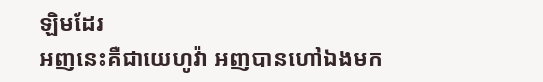ឡិមដែរ
អញនេះគឺជាយេហូវ៉ា អញបានហៅឯងមក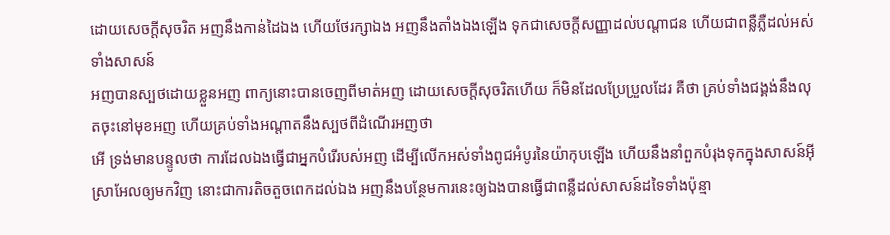ដោយសេចក្ដីសុចរិត អញនឹងកាន់ដៃឯង ហើយថែរក្សាឯង អញនឹងតាំងឯងឡើង ទុកជាសេចក្ដីសញ្ញាដល់បណ្តាជន ហើយជាពន្លឺភ្លឺដល់អស់ទាំងសាសន៍
អញបានស្បថដោយខ្លួនអញ ពាក្យនោះបានចេញពីមាត់អញ ដោយសេចក្ដីសុចរិតហើយ ក៏មិនដែលប្រែប្រួលដែរ គឺថា គ្រប់ទាំងជង្គង់នឹងលុតចុះនៅមុខអញ ហើយគ្រប់ទាំងអណ្តាតនឹងស្បថពីដំណើរអញថា
អើ ទ្រង់មានបន្ទូលថា ការដែលឯងធ្វើជាអ្នកបំរើរបស់អញ ដើម្បីលើកអស់ទាំងពូជអំបូរនៃយ៉ាកុបឡើង ហើយនឹងនាំពួកបំរុងទុកក្នុងសាសន៍អ៊ីស្រាអែលឲ្យមកវិញ នោះជាការតិចតួចពេកដល់ឯង អញនឹងបន្ថែមការនេះឲ្យឯងបានធ្វើជាពន្លឺដល់សាសន៍ដទៃទាំងប៉ុន្មា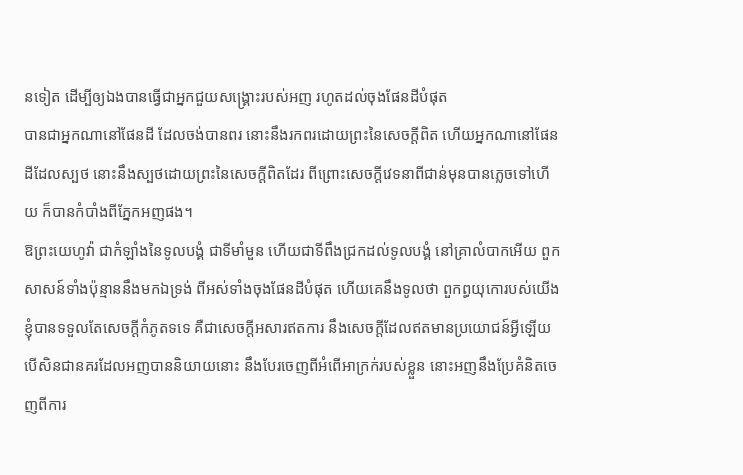នទៀត ដើម្បីឲ្យឯងបានធ្វើជាអ្នកជួយសង្គ្រោះរបស់អញ រហូតដល់ចុងផែនដីបំផុត
បានជាអ្នកណានៅផែនដី ដែលចង់បានពរ នោះនឹងរកពរដោយព្រះនៃសេចក្ដីពិត ហើយអ្នកណានៅផែនដីដែលស្បថ នោះនឹងស្បថដោយព្រះនៃសេចក្ដីពិតដែរ ពីព្រោះសេចក្ដីវេទនាពីជាន់មុនបានភ្លេចទៅហើយ ក៏បានកំបាំងពីភ្នែកអញផង។
ឱព្រះយេហូវ៉ា ជាកំឡាំងនៃទូលបង្គំ ជាទីមាំមួន ហើយជាទីពឹងជ្រកដល់ទូលបង្គំ នៅគ្រាលំបាកអើយ ពួកសាសន៍ទាំងប៉ុន្មាននឹងមកឯទ្រង់ ពីអស់ទាំងចុងផែនដីបំផុត ហើយគេនឹងទូលថា ពួកព្ធយុកោរបស់យើងខ្ញុំបានទទួលតែសេចក្ដីកំភូតទទេ គឺជាសេចក្ដីអសារឥតការ នឹងសេចក្ដីដែលឥតមានប្រយោជន៍អ្វីឡើយ
បើសិនជានគរដែលអញបាននិយាយនោះ នឹងបែរចេញពីអំពើអាក្រក់របស់ខ្លួន នោះអញនឹងប្រែគំនិតចេញពីការ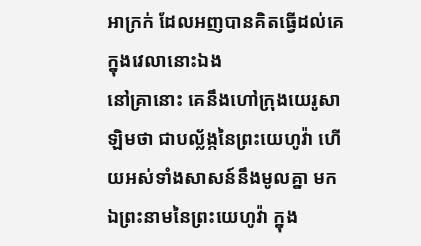អាក្រក់ ដែលអញបានគិតធ្វើដល់គេក្នុងវេលានោះឯង
នៅគ្រានោះ គេនឹងហៅក្រុងយេរូសាឡិមថា ជាបល្ល័ង្កនៃព្រះយេហូវ៉ា ហើយអស់ទាំងសាសន៍នឹងមូលគ្នា មកឯព្រះនាមនៃព្រះយេហូវ៉ា ក្នុង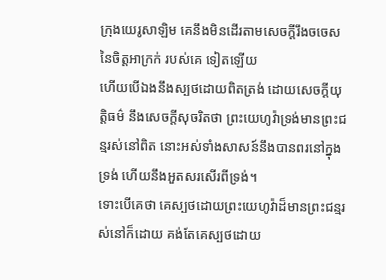ក្រុងយេរូសាឡិម គេនឹងមិនដើរតាមសេចក្ដីរឹងចចេស នៃចិត្តអាក្រក់ របស់គេ ទៀតឡើយ
ហើយបើឯងនឹងស្បថដោយពិតត្រង់ ដោយសេចក្ដីយុត្តិធម៌ នឹងសេចក្ដីសុចរិតថា ព្រះយេហូវ៉ាទ្រង់មានព្រះជន្មរស់នៅពិត នោះអស់ទាំងសាសន៍នឹងបានពរនៅក្នុងទ្រង់ ហើយនឹងអួតសរសើរពីទ្រង់។
ទោះបើគេថា គេស្បថដោយព្រះយេហូវ៉ាដ៏មានព្រះជន្មរស់នៅក៏ដោយ គង់តែគេស្បថដោយ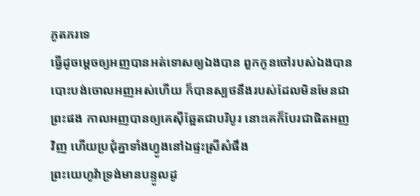ភូតភរទេ
ធ្វើដូចម្តេចឲ្យអញបានអត់ទោសឲ្យឯងបាន ពួកកូនចៅរបស់ឯងបានបោះបង់ចោលអញអស់ហើយ ក៏បានស្បថនឹងរបស់ដែលមិនមែនជាព្រះផង កាលអញបានឲ្យគេស៊ីឆ្អែតជាបរិបូរ នោះគេក៏បែរជាផិតអញវិញ ហើយប្រជុំគ្នាទាំងហ្វូងនៅឯផ្ទះស្រីសំផឹង
ព្រះយេហូវ៉ាទ្រង់មានបន្ទូលដូ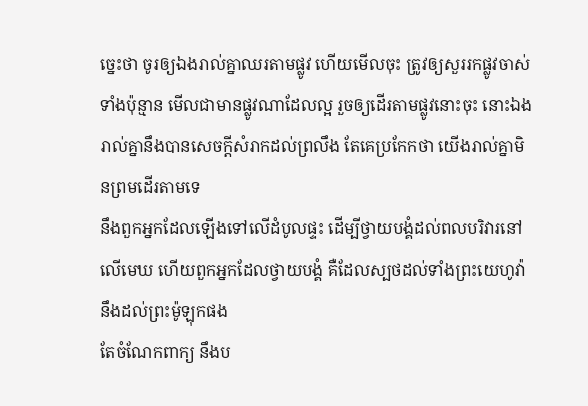ច្នេះថា ចូរឲ្យឯងរាល់គ្នាឈរតាមផ្លូវ ហើយមើលចុះ ត្រូវឲ្យសួររកផ្លូវចាស់ទាំងប៉ុន្មាន មើលជាមានផ្លូវណាដែលល្អ រួចឲ្យដើរតាមផ្លូវនោះចុះ នោះឯងរាល់គ្នានឹងបានសេចក្ដីសំរាកដល់ព្រលឹង តែគេប្រកែកថា យើងរាល់គ្នាមិនព្រមដើរតាមទេ
នឹងពួកអ្នកដែលឡើងទៅលើដំបូលផ្ទះ ដើម្បីថ្វាយបង្គំដល់ពលបរិវារនៅលើមេឃ ហើយពួកអ្នកដែលថ្វាយបង្គំ គឺដែលស្បថដល់ទាំងព្រះយេហូវ៉ា នឹងដល់ព្រះម៉ូឡុកផង
តែចំណែកពាក្យ នឹងប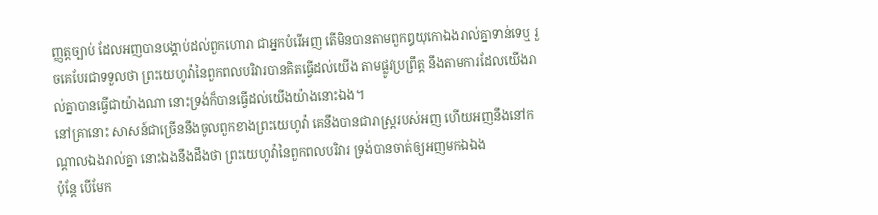ញ្ញត្តច្បាប់ ដែលអញបានបង្គាប់ដល់ពួកហោរា ជាអ្នកបំរើអញ តើមិនបានតាមពួកឰយុកោឯងរាល់គ្នាទាន់ទេឬ រួចគេបែរជាទទួលថា ព្រះយេហូវ៉ានៃពួកពលបរិវារបានគិតធ្វើដល់យើង តាមផ្លូវប្រព្រឹត្ត នឹងតាមការដែលយើងរាល់គ្នាបានធ្វើជាយ៉ាងណា នោះទ្រង់ក៏បានធ្វើដល់យើងយ៉ាងនោះឯង។
នៅគ្រានោះ សាសន៍ជាច្រើននឹងចូលពួកខាងព្រះយេហូវ៉ា គេនឹងបានជារាស្ត្ររបស់អញ ហើយអញនឹងនៅកណ្តាលឯងរាល់គ្នា នោះឯងនឹងដឹងថា ព្រះយេហូវ៉ានៃពួកពលបរិវារ ទ្រង់បានចាត់ឲ្យអញមកឯឯង
ប៉ុន្តែ បើមែក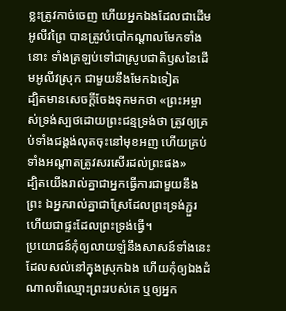ខ្លះត្រូវកាច់ចេញ ហើយអ្នកឯងដែលជាដើមអូលីវព្រៃ បានត្រូវបំបៅកណ្តាលមែកទាំងនោះ ទាំងត្រឡប់ទៅជាស្រូបជាតិឫសនៃដើមអូលីវស្រុក ជាមួយនឹងមែកឯទៀត
ដ្បិតមានសេចក្ដីចែងទុកមកថា «ព្រះអម្ចាស់ទ្រង់ស្បថដោយព្រះជន្មទ្រង់ថា ត្រូវឲ្យគ្រប់ទាំងជង្គង់លុតចុះនៅមុខអញ ហើយគ្រប់ទាំងអណ្តាតត្រូវសរសើរដល់ព្រះផង»
ដ្បិតយើងរាល់គ្នាជាអ្នកធ្វើការជាមួយនឹងព្រះ ឯអ្នករាល់គ្នាជាស្រែដែលព្រះទ្រង់ភ្ជួរ ហើយជាផ្ទះដែលព្រះទ្រង់ធ្វើ។
ប្រយោជន៍កុំឲ្យលាយឡំនឹងសាសន៍ទាំងនេះ ដែលសល់នៅក្នុងស្រុកឯង ហើយកុំឲ្យឯងដំណាលពីឈ្មោះព្រះរបស់គេ ឬឲ្យអ្នក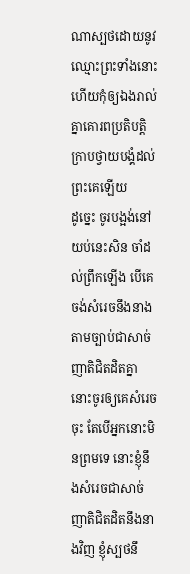ណាស្បថដោយនូវឈ្មោះព្រះទាំងនោះ ហើយកុំឲ្យឯងរាល់គ្នាគោរពប្រតិបត្តិក្រាបថ្វាយបង្គំដល់ព្រះគេឡើយ
ដូច្នេះ ចូរបង្អង់នៅយប់នេះសិន ចាំដល់ព្រឹកឡើង បើគេចង់សំរេចនឹងនាង តាមច្បាប់ជាសាច់ញាតិជិតដិតគ្នា នោះចូរឲ្យគេសំរេចចុះ តែបើអ្នកនោះមិនព្រមទេ នោះខ្ញុំនឹងសំរេចជាសាច់ញាតិជិតដិតនឹងនាងវិញ ខ្ញុំស្បថនឹ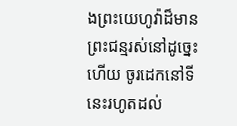ងព្រះយេហូវ៉ាដ៏មានព្រះជន្មរស់នៅដូច្នេះហើយ ចូរដេកនៅទីនេះរហូតដល់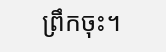ព្រឹកចុះ។